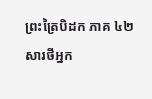ព្រះត្រៃបិដក ភាគ ៤២
សារថីអ្នក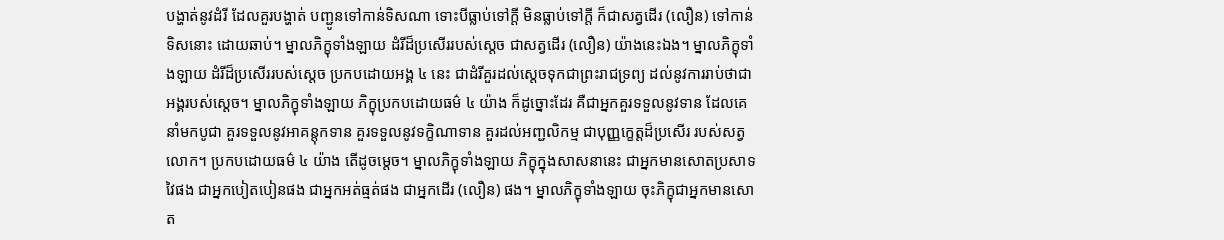បង្ហាត់នូវដំរី ដែលគួរបង្ហាត់ បញ្ជូនទៅកាន់ទិសណា ទោះបីធ្លាប់ទៅក្តី មិនធ្លាប់ទៅក្តី ក៏ជាសត្វដើរ (លឿន) ទៅកាន់ទិសនោះ ដោយឆាប់។ ម្នាលភិក្ខុទាំងឡាយ ដំរីដ៏ប្រសើររបស់ស្តេច ជាសត្វដើរ (លឿន) យ៉ាងនេះឯង។ ម្នាលភិក្ខុទាំងឡាយ ដំរីដ៏ប្រសើររបស់ស្តេច ប្រកបដោយអង្គ ៤ នេះ ជាដំរីគួរដល់ស្តេចទុកជាព្រះរាជទ្រព្យ ដល់នូវការរាប់ថាជាអង្គរបស់ស្តេច។ ម្នាលភិក្ខុទាំងឡាយ ភិក្ខុប្រកបដោយធម៌ ៤ យ៉ាង ក៏ដូច្នោះដែរ គឺជាអ្នកគួរទទួលនូវទាន ដែលគេនាំមកបូជា គួរទទួលនូវអាគន្តុកទាន គួរទទួលនូវទក្ខិណាទាន គួរដល់អញ្ជលិកម្ម ជាបុញ្ញកេ្ខត្តដ៏ប្រសើរ របស់សត្វលោក។ ប្រកបដោយធម៌ ៤ យ៉ាង តើដូចម្តេច។ ម្នាលភិក្ខុទាំងឡាយ ភិក្ខុក្នុងសាសនានេះ ជាអ្នកមានសោតប្រសាទវៃផង ជាអ្នកបៀតបៀនផង ជាអ្នកអត់ធ្មត់ផង ជាអ្នកដើរ (លឿន) ផង។ ម្នាលភិក្ខុទាំងឡាយ ចុះភិក្ខុជាអ្នកមានសោត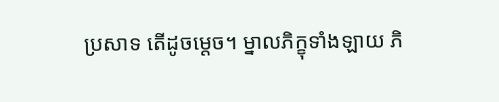ប្រសាទ តើដូចម្តេច។ ម្នាលភិក្ខុទាំងឡាយ ភិ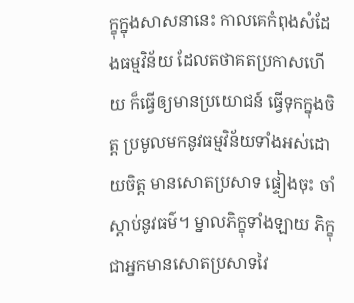ក្ខុក្នុងសាសនានេះ កាលគេកំពុងសំដែងធម្មវិន័យ ដែលតថាគតប្រកាសហើយ ក៏ធ្វើឲ្យមានប្រយោជន៍ ធ្វើទុកក្នុងចិត្ត ប្រមូលមកនូវធម្មវិន័យទាំងអស់ដោយចិត្ត មានសោតប្រសាទ ផ្ទៀងចុះ ចាំស្តាប់នូវធម៌។ ម្នាលភិក្ខុទាំងឡាយ ភិក្ខុជាអ្នកមានសោតប្រសាទវៃ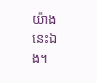យ៉ាងនេះឯង។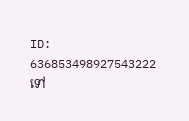ID: 636853498927543222
ទៅ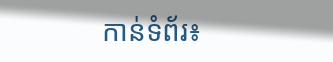កាន់ទំព័រ៖